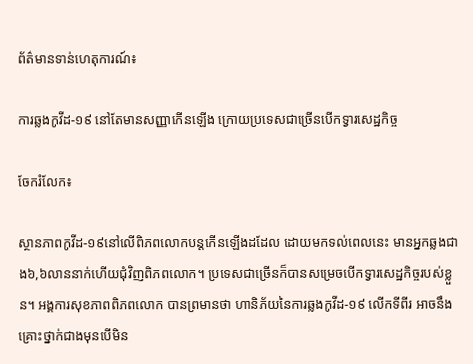ព័ត៌មានទាន់ហេតុការណ៍៖

ការឆ្លងកូវីដ-១៩ នៅតែមានសញ្ញាកើនឡើង ក្រោយប្រទេសជាច្រើនបើកទ្វារសេដ្ឋកិច្ច

ចែករំលែក៖

ស្ថានភាពកូវីដ-១៩នៅលើពិភពលោកបន្តកើនឡើងដដែល ដោយមកទល់ពេលនេះ មានអ្នកឆ្លងជាង៦,៦លាននាក់ហើយជុំវិញពិភពលោក។ ប្រទេសជាច្រើនក៏បានសម្រេចបើកទ្វារសេដ្ឋកិច្ចរបស់ខ្លួន។ អង្គការសុខភាពពិភពលោក បានព្រមានថា ហានិភ័យនៃការឆ្លងកូវីដ-១៩ លើកទីពីរ អាចនឹងគ្រោះថ្នាក់ជាងមុនបើមិន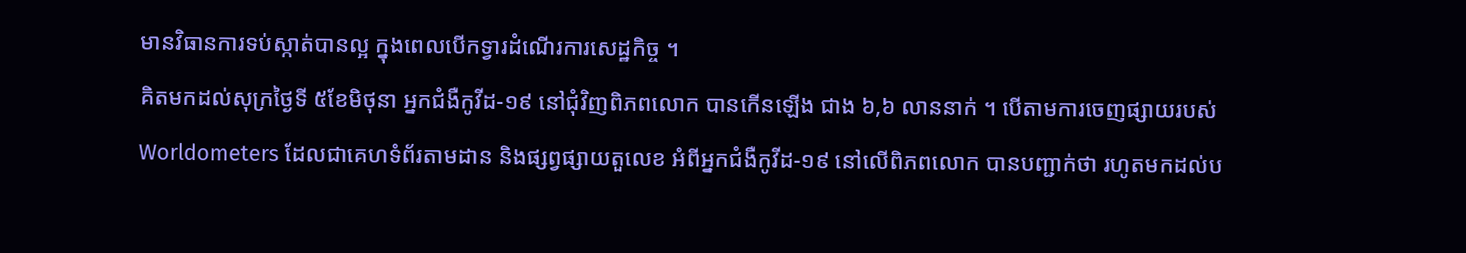មានវិធានការទប់ស្កាត់បានល្អ ក្នុងពេលបើកទ្វារដំណើរការសេដ្ឋកិច្ច ។
គិតមកដល់សុក្រថ្ងៃទី ៥ខែមិថុនា អ្នកជំងឺកូវីដ-១៩ នៅជុំវិញពិភពលោក បានកើនឡើង ជាង ៦,៦ លាននាក់ ។ បើតាមការចេញផ្សាយរបស់ Worldometers ដែលជាគេហទំព័រតាមដាន និងផ្សព្វផ្សាយតួលេខ អំពីអ្នកជំងឺកូវីដ-១៩ នៅលើពិភពលោក បានបញ្ជាក់ថា រហូតមកដល់ប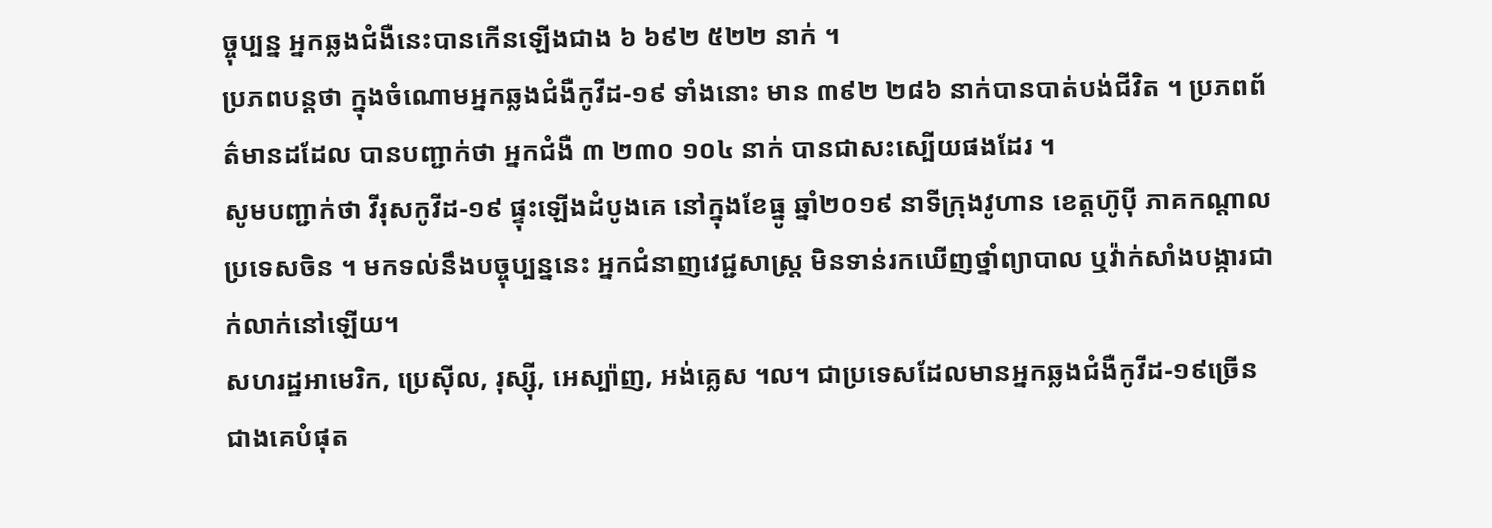ច្ចុប្បន្ន អ្នកឆ្លងជំងឺនេះបានកើនឡើងជាង ៦ ៦៩២ ៥២២ នាក់ ។
ប្រភពបន្តថា ក្នុងចំណោមអ្នកឆ្លងជំងឺកូវីដ-១៩ ទាំងនោះ មាន ៣៩២ ២៨៦ នាក់បានបាត់បង់ជីវិត ។ ប្រភពព័ត៌មានដដែល បានបញ្ជាក់ថា អ្នកជំងឺ ៣ ២៣០ ១០៤ នាក់ បានជាសះស្បើយផងដែរ ។
សូមបញ្ជាក់ថា វីរុសកូវីដ-១៩ ផ្ទុះឡើងដំបូងគេ នៅក្នុងខែធ្នូ ឆ្នាំ២០១៩ នាទីក្រុងវូហាន ខេត្តហ៊ូប៉ី ភាគកណ្តាលប្រទេសចិន ។ មកទល់នឹងបច្ចុប្បន្ននេះ អ្នកជំនាញវេជ្ជសាស្ត្រ មិនទាន់រកឃើញថ្នាំព្យាបាល ឬវ៉ាក់សាំងបង្ការជាក់លាក់នៅឡើយ។
សហរដ្ឋអាមេរិក, ប្រេស៊ីល, រុស្ស៊ី, អេស្ប៉ាញ, អង់គ្លេស ។ល។ ជាប្រទេសដែលមានអ្នកឆ្លងជំងឺកូវីដ-១៩ច្រើនជាងគេបំផុត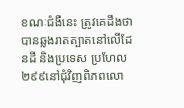ខណៈជំងឺនេះ ត្រូវគេដឹងថា បានឆ្លងរាតត្បាតនៅលើដែនដី និងប្រទេស ប្រហែល២៩៩នៅជុំវិញពិភពលោ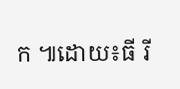ក ៕ដោយ៖ធី រី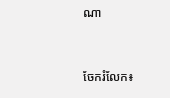ណា


ចែករំលែក៖